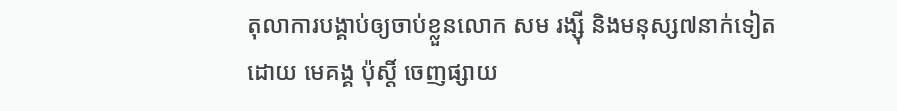តុលាការបង្គាប់ឲ្យចាប់ខ្លួនលោក សម រង្ស៊ី និងមនុស្ស៧នាក់ទៀត
ដោយ មេគង្គ ប៉ុស្តិ៍ ចេញផ្សាយ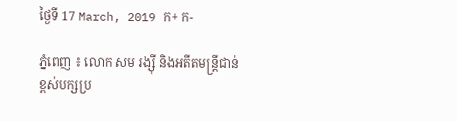ថ្ងៃទី 17 March, 2019 ក+ ក-

ភ្នំពេញ ៖ លោក សម រង្ស៊ី និងអតីតមន្ត្រីជាន់ខ្ពស់បក្សប្រ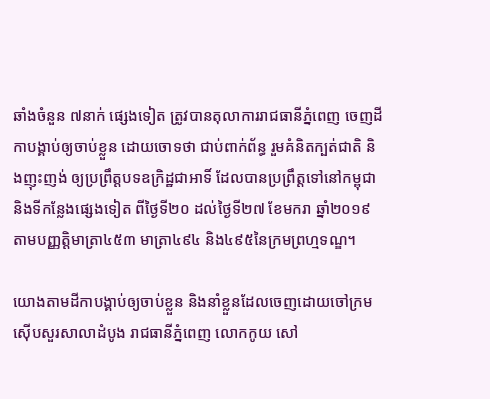ឆាំងចំនួន ៧នាក់ ផ្សេងទៀត ត្រូវបានតុលាការរាជធានីភ្នំពេញ ចេញដីកាបង្គាប់ឲ្យចាប់ខ្លួន ដោយចោទថា ជាប់ពាក់ព័ន្ធ រួមគំនិតក្បត់ជាតិ និងញុះញង់ ឲ្យប្រព្រឹត្តបទឧក្រិដ្ឋជាអាទិ៍ ដែលបានប្រព្រឹត្តទៅនៅកម្ពុជា និងទីកន្លែងផ្សេងទៀត ពីថ្ងៃទី២០ ដល់ថ្ងៃទី២៧ ខែមករា ឆ្នាំ២០១៩ តាមបញ្ញត្តិមាត្រា៤៥៣ មាត្រា៤៩៤ និង៤៩៥នៃក្រមព្រហ្មទណ្ឌ។

យោងតាមដីកាបង្គាប់ឲ្យចាប់ខ្លួន និងនាំខ្លួនដែលចេញដោយចៅក្រមស៊ើបសួរសាលាដំបូង រាជធានីភ្នំពេញ លោកកូយ សៅ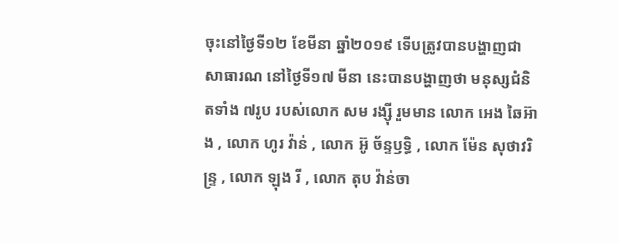ចុះនៅថ្ងៃទី១២ ខែមីនា ឆ្នាំ២០១៩ ទើបត្រូវបានបង្ហាញជាសាធារណ នៅថ្ងៃទី១៧ មីនា នេះបានបង្ហាញថា មនុស្សជំនិតទាំង ៧រូប របស់លោក សម រង្ស៊ី រួមមាន លោក អេង ឆៃអ៊ាង , លោក ហូរ វ៉ាន់ , លោក អ៊ូ ច័ន្ទឫទ្ធិ , លោក ម៉ែន សុថាវរិន្ទ្រ , លោក ឡុង រី , លោក តុប វ៉ាន់ចា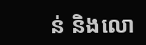ន់ និងលោ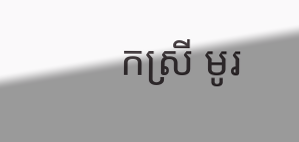កស្រី មូរ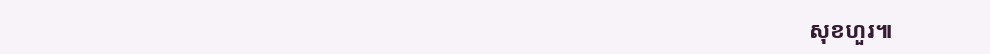សុខហួរ៕